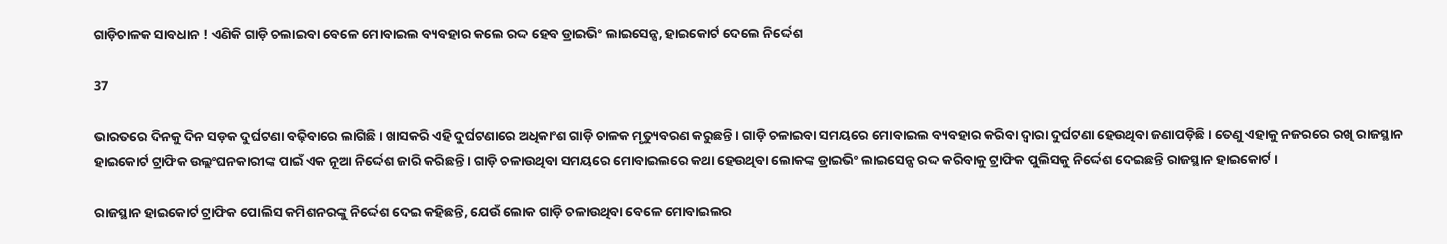ଗାଡ଼ିଚାଳକ ସାବଧାନ ! ଏଣିକି ଗାଡ଼ି ଚଲାଇବା ବେଳେ ମୋବାଇଲ ବ୍ୟବହାର କଲେ ରଦ୍ଦ ହେବ ଡ୍ରାଇଭିଂ ଲାଇସେନ୍ସ, ହାଇକୋର୍ଟ ଦେଲେ ନିର୍ଦ୍ଦେଶ

37

ଭାରତରେ ଦିନକୁ ଦିନ ସଡ଼କ ଦୁର୍ଘଟଣା ବଢ଼ିବାରେ ଲାଗିଛି । ଖାସକରି ଏହି ଦୁର୍ଘଟଣାରେ ଅଧିକାଂଶ ଗାଡ଼ି ଚାଳକ ମୃତ୍ୟୁବରଣ କରୁଛନ୍ତି । ଗାଡ଼ି ଚଳାଇବା ସମୟରେ ମୋବାଇଲ ବ୍ୟବହାର କରିବା ଦ୍ୱାରା ଦୁର୍ଘଟଣା ହେଉଥିବା ଜଣାପଡ଼ିଛି । ତେଣୁ ଏହାକୁ ନଜରରେ ରଖି ରାଜସ୍ଥାନ ହାଇକୋର୍ଟ ଟ୍ରାଫିକ ଉଲ୍ଲଂଘନକାରୀଙ୍କ ପାଇଁ ଏକ ନୂଆ ନିର୍ଦ୍ଦେଶ ଜାରି କରିଛନ୍ତି । ଗାଡ଼ି ଚଳାଉଥିବା ସମୟରେ ମୋବାଇଲରେ କଥା ହେଉଥିବା ଲୋକଙ୍କ ଡ୍ରାଇଭିଂ ଲାଇସେନ୍ସ ରଦ୍ଦ କରିବାକୁ ଟ୍ରାଫିକ ପୁଲିସକୁ ନିର୍ଦ୍ଦେଶ ଦେଇଛନ୍ତି ରାଜସ୍ଥାନ ହାଇକୋର୍ଟ ।

ରାଜସ୍ଥାନ ହାଇକୋର୍ଟ ଟ୍ରାଫିକ ପୋଲିସ କମିଶନରଙ୍କୁ ନିର୍ଦ୍ଦେଶ ଦେଇ କହିଛନ୍ତି, ଯେଉଁ ଲୋକ ଗାଡ଼ି ଚଳାଉଥିବା ବେଳେ ମୋବାଇଲର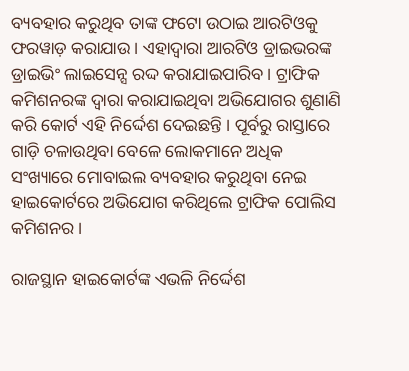ବ୍ୟବହାର କରୁଥିବ ତାଙ୍କ ଫଟୋ ଉଠାଇ ଆରଟିଓକୁ ଫରୱାଡ଼ କରାଯାଉ । ଏହାଦ୍ୱାରା ଆରଟିଓ ଡ୍ରାଇଭରଙ୍କ ଡ୍ରାଇଭିଂ ଲାଇସେନ୍ସ ରଦ୍ଦ କରାଯାଇପାରିବ । ଟ୍ରାଫିକ କମିଶନରଙ୍କ ଦ୍ୱାରା କରାଯାଇଥିବା ଅଭିଯୋଗର ଶୁଣାଣି କରି କୋର୍ଟ ଏହି ନିର୍ଦ୍ଦେଶ ଦେଇଛନ୍ତି । ପୂର୍ବରୁ ରାସ୍ତାରେ ଗାଡ଼ି ଚଳାଉଥିବା ବେଳେ ଲୋକମାନେ ଅଧିକ ସଂଖ୍ୟାରେ ମୋବାଇଲ ବ୍ୟବହାର କରୁଥିବା ନେଇ ହାଇକୋର୍ଟରେ ଅଭିଯୋଗ କରିଥିଲେ ଟ୍ରାଫିକ ପୋଲିସ କମିଶନର ।

ରାଜସ୍ଥାନ ହାଇକୋର୍ଟଙ୍କ ଏଭଳି ନିର୍ଦ୍ଦେଶ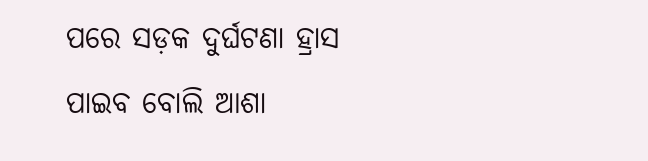ପରେ ସଡ଼କ ଦୁର୍ଘଟଣା ହ୍ରାସ ପାଇବ ବୋଲି ଆଶା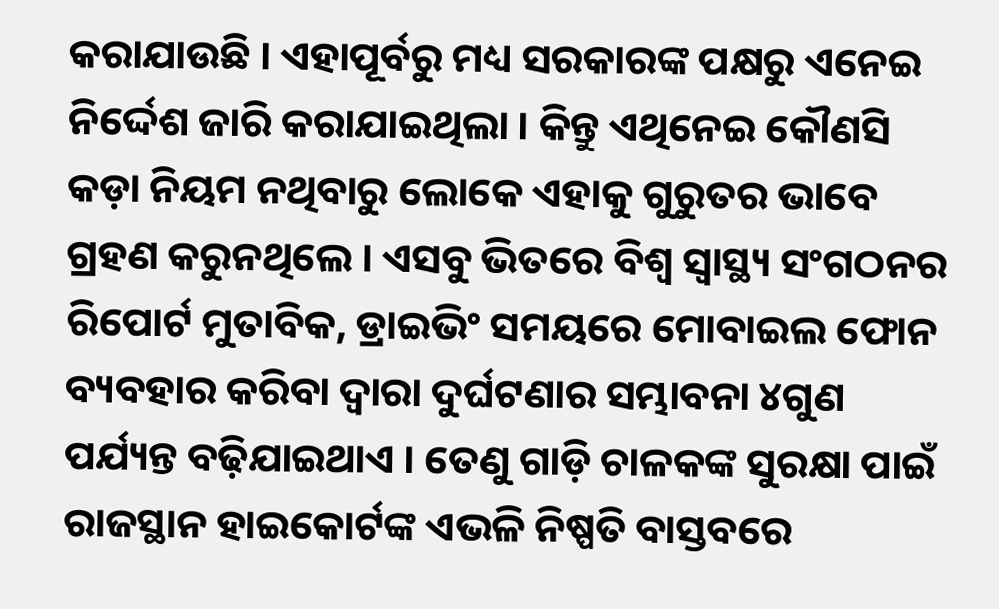କରାଯାଉଛି । ଏହାପୂର୍ବରୁ ମଧ୍ୟ ସରକାରଙ୍କ ପକ୍ଷରୁ ଏନେଇ ନିର୍ଦ୍ଦେଶ ଜାରି କରାଯାଇଥିଲା । କିନ୍ତୁ ଏଥିନେଇ କୌଣସି କଡ଼ା ନିୟମ ନଥିବାରୁ ଲୋକେ ଏହାକୁ ଗୁରୁତର ଭାବେ ଗ୍ରହଣ କରୁନଥିଲେ । ଏସବୁ ଭିତରେ ବିଶ୍ୱ ସ୍ୱାସ୍ଥ୍ୟ ସଂଗଠନର ରିପୋର୍ଟ ମୁତାବିକ, ଡ୍ରାଇଭିଂ ସମୟରେ ମୋବାଇଲ ଫୋନ ବ୍ୟବହାର କରିବା ଦ୍ୱାରା ଦୁର୍ଘଟଣାର ସମ୍ଭାବନା ୪ଗୁଣ ପର୍ଯ୍ୟନ୍ତ ବଢ଼ିଯାଇଥାଏ । ତେଣୁ ଗାଡ଼ି ଚାଳକଙ୍କ ସୁରକ୍ଷା ପାଇଁ ରାଜସ୍ଥାନ ହାଇକୋର୍ଟଙ୍କ ଏଭଳି ନିଷ୍ପତି ବାସ୍ତବରେ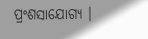ପ୍ରଂଶସାଯୋଗ୍ୟ ।